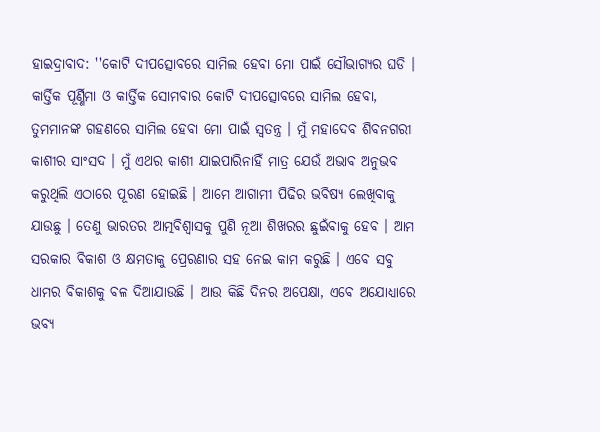ହାଇଦ୍ରାବାଦ: ''କୋଟି ଦୀପତ୍ସୋବରେ ସାମିଲ ହେବା ମୋ ପାଇଁ ସୌଭାଗ୍ୟର ଘଡି । କାର୍ତ୍ତିକ ପୂର୍ଣ୍ଣିମା ଓ କାର୍ତ୍ତିକ ସୋମବାର କୋଟି ଦୀପତ୍ସୋବରେ ସାମିଲ ହେବା, ତୁମମାନଙ୍କ ଗହଣରେ ସାମିଲ ହେବା ମୋ ପାଇଁ ସ୍ବତନ୍ତ୍ର । ମୁଁ ମହାଦେବ ଶିବନଗରୀ କାଶୀର ସାଂସଦ । ମୁଁ ଏଥର କାଶୀ ଯାଇପାରିନାହିଁ ମାତ୍ର ଯେଉଁ ଅଭାବ ଅନୁଭବ କରୁଥିଲି ଏଠାରେ ପୂରଣ ହୋଇଛି । ଆମେ ଆଗାମୀ ପିଢିର ଭବିଷ୍ୟ ଲେଖିବାକୁ ଯାଉଛୁ । ତେଣୁ ଭାରତର ଆତ୍ମବିଶ୍ବାସକୁ ପୁଣି ନୂଆ ଶିଖରର ଛୁଇଁବାକୁ ହେବ । ଆମ ସରକାର ବିକାଶ ଓ କ୍ଷମତାକୁ ପ୍ରେରଣାର ସହ ନେଇ କାମ କରୁଛି । ଏବେ ସବୁ ଧାମର ବିକାଶକୁ ବଳ ଦିଆଯାଉଛି । ଆଉ କିଛି ଦିନର ଅପେକ୍ଷା, ଏବେ ଅଯୋଧ୍ୟାରେ ଭବ୍ୟ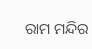ରାମ ମନ୍ଦିର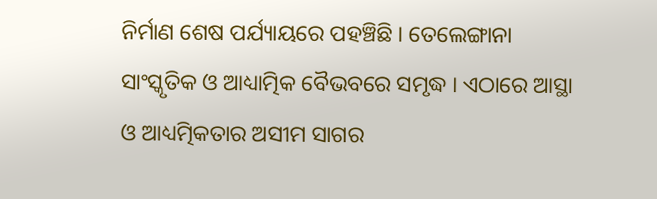ନିର୍ମାଣ ଶେଷ ପର୍ଯ୍ୟାୟରେ ପହଞ୍ଚିଛି । ତେଲେଙ୍ଗାନା ସାଂସ୍କୃତିକ ଓ ଆଧ୍ୟାତ୍ମିକ ବୈଭବରେ ସମୃଦ୍ଧ । ଏଠାରେ ଆସ୍ଥା ଓ ଆଧ୍ୟତ୍ମିକତାର ଅସୀମ ସାଗର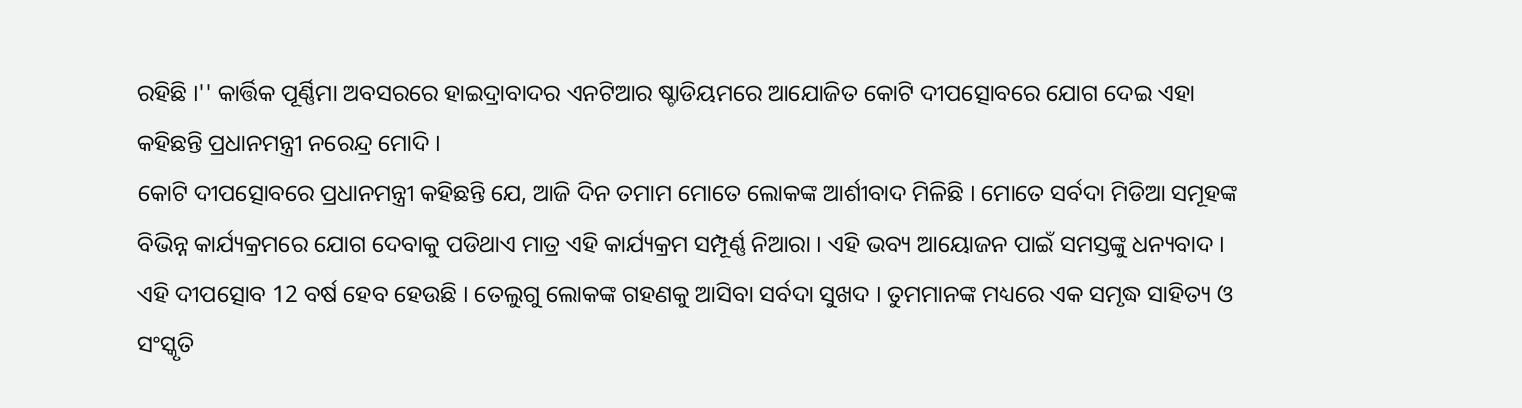ରହିଛି ।'' କାର୍ତ୍ତିକ ପୂର୍ଣ୍ଣିମା ଅବସରରେ ହାଇଦ୍ରାବାଦର ଏନଟିଆର ଷ୍ଚାଡିୟମରେ ଆଯୋଜିତ କୋଟି ଦୀପତ୍ସୋବରେ ଯୋଗ ଦେଇ ଏହା କହିଛନ୍ତି ପ୍ରଧାନମନ୍ତ୍ରୀ ନରେନ୍ଦ୍ର ମୋଦି ।
କୋଟି ଦୀପତ୍ସୋବରେ ପ୍ରଧାନମନ୍ତ୍ରୀ କହିଛନ୍ତି ଯେ, ଆଜି ଦିନ ତମାମ ମୋତେ ଲୋକଙ୍କ ଆର୍ଶୀବାଦ ମିଳିଛି । ମୋତେ ସର୍ବଦା ମିଡିଆ ସମୂହଙ୍କ ବିଭିନ୍ନ କାର୍ଯ୍ୟକ୍ରମରେ ଯୋଗ ଦେବାକୁ ପଡିଥାଏ ମାତ୍ର ଏହି କାର୍ଯ୍ୟକ୍ରମ ସମ୍ପୂର୍ଣ୍ଣ ନିଆରା । ଏହି ଭବ୍ୟ ଆୟୋଜନ ପାଇଁ ସମସ୍ତଙ୍କୁ ଧନ୍ୟବାଦ । ଏହି ଦୀପତ୍ସୋବ 12 ବର୍ଷ ହେବ ହେଉଛି । ତେଲୁଗୁ ଲୋକଙ୍କ ଗହଣକୁ ଆସିବା ସର୍ବଦା ସୁଖଦ । ତୁମମାନଙ୍କ ମଧ୍ୟରେ ଏକ ସମୃଦ୍ଧ ସାହିତ୍ୟ ଓ ସଂସ୍କୃତି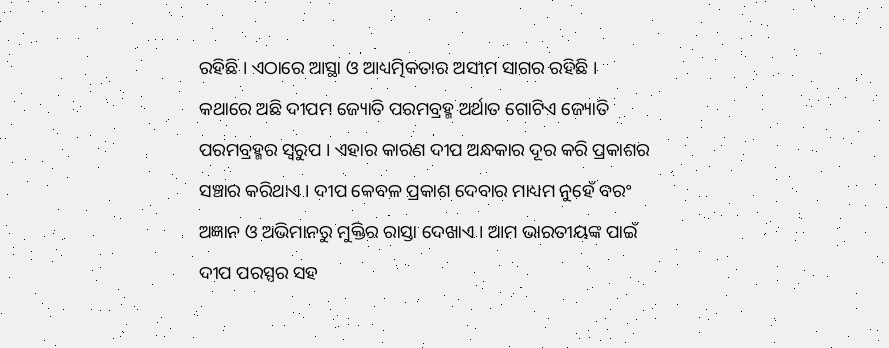ରହିଛି । ଏଠାରେ ଆସ୍ଥା ଓ ଆଧ୍ୟତ୍ମିକତାର ଅସୀମ ସାଗର ରହିଛି ।
କଥାରେ ଅଛି ଦୀପମ ଜ୍ୟୋତି ପରମବ୍ରହ୍ମ ଅର୍ଥାତ ଗୋଟିଏ ଜ୍ୟୋତି ପରମବ୍ରହ୍ମର ସ୍ବରୁପ । ଏହାର କାରଣ ଦୀପ ଅନ୍ଧକାର ଦୂର କରି ପ୍ରକାଶର ସଞ୍ଚାର କରିଥାଏ । ଦୀପ କେବଳ ପ୍ରକାଶ ଦେବାର ମାଧ୍ୟମ ନୁହେଁ ବରଂ ଅଜ୍ଞାନ ଓ ଅଭିମାନରୁ ମୁକ୍ତିର ରାସ୍ତା ଦେଖାଏ । ଆମ ଭାରତୀୟଙ୍କ ପାଇଁ ଦୀପ ପରସ୍ପର ସହ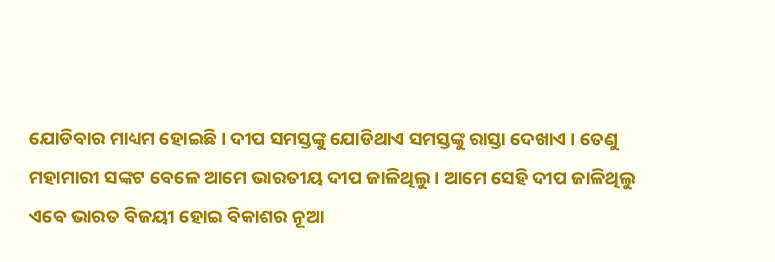ଯୋଡିବାର ମାଧ୍ୟମ ହୋଇଛି । ଦୀପ ସମସ୍ତଙ୍କୁ ଯୋଡିଥାଏ ସମସ୍ତଙ୍କୁ ରାସ୍ତା ଦେଖାଏ । ତେଣୁ ମହାମାରୀ ସଙ୍କଟ ବେଳେ ଆମେ ଭାରତୀୟ ଦୀପ ଜାଳିଥିଲୁ । ଆମେ ସେହି ଦୀପ ଜାଳିଥିଲୁ ଏବେ ଭାରତ ବିଜୟୀ ହୋଇ ବିକାଶର ନୂଆ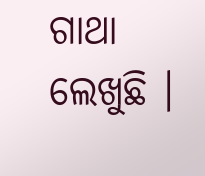ଗାଥା ଲେଖୁଛି ।